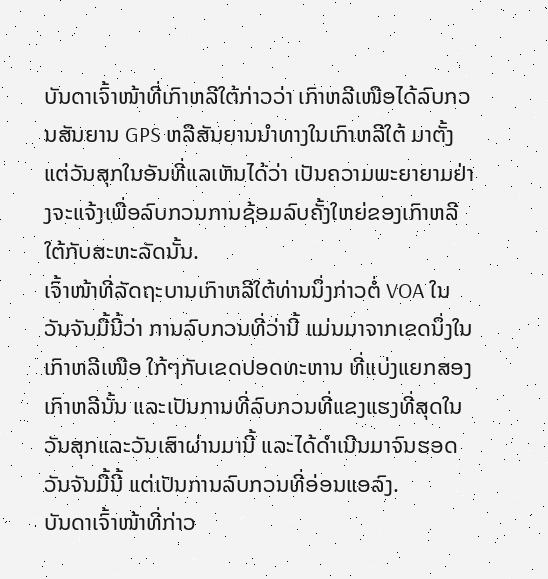ບັນດາເຈົ້າໜ້າທີ່ເກົາຫລີໃຕ້ກ່າວວ່າ ເກົາຫລີເໜືອໄດ້ລົບກວນສັນຍານ GPS ຫລືສັນຍານນໍາທາງໃນເກົາຫລີໃຕ້ ມາຕັ້ງແຕ່ວັນສຸກໃນອັນທີ່ແລເຫັນໄດ້ວ່າ ເປັນຄວາມພະຍາຍາມຢ່າງຈະແຈ້ງເພື່ອລົບກວນການຊ້ອມລົບຄັ້ງໃຫຍ່ຂອງເກົາຫລີໃຕ້ກັບສະຫະລັດນັ້ນ.
ເຈົ້າໜ້າທີ່ລັດຖະບານເກົາຫລີໃຕ້ທ່ານນຶ່ງກ່າວຕໍ່ VOA ໃນວັນຈັນມື້ນີ້ວ່າ ການລົບກວນທີ່ວ່ານີ້ ແມ່ນມາຈາກເຂດນຶ່ງໃນເກົາຫລີເໜືອ ໃກ້ໆກັບເຂດປອດທະຫານ ທີ່ແບ່ງແຍກສອງເກົາຫລີນັ້ນ ແລະເປັນການທີ່ລົບກວນທີ່ແຂງແຮງທີ່ສຸດໃນວັນສຸກແລະວັນເສົາຜ່ານມານີ້ ແລະໄດ້ດໍາເນີນມາຈົນຮອດວັນຈັນມື້ນີ້ ແຕ່ເປັນການລົບກວນທີ່ອ່ອນແອລົງ.
ບັນດາເຈົ້າໜ້າທີ່ກ່າວ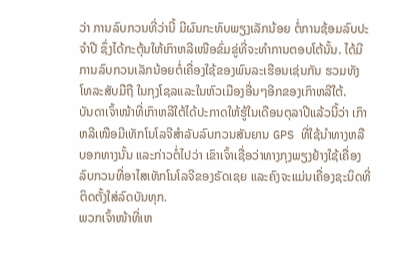ວ່າ ການລົບກວນທີ່ວ່ານີ້ ມີຜົນກະທົບພຽງເລັກນ້ອຍ ຕໍ່ການຊ້ອມລົບປະຈໍາປີ ຊຶ່ງໄດ້ກະຕຸ້ນໃຫ້ເກົາຫລີເໜືອຂົ່ມຂູ່ທີ່ຈະທໍາການຕອບໂຕ້ນັ້ນ. ໄດ້ມີການລົບກວນເລັກນ້ອຍຕໍ່ເຄື່ອງໃຊ້ຂອງພົນລະເຮືອນເຊ່ນກັນ ຮວມທັງໂທລະສັບມືຖື ໃນກຸງໂຊລແລະໃນຫົວເມືອງອື່ນໆອີກຂອງເກົາຫລີໃຕ້.
ບັນດາເຈົ້າໜ້າທີ່ເກົາຫລີໃຕ້ໄດ້ປະກາດໃຫ້ຮູ້ໃນເດືອນຕຸລາປີແລ້ວນີ້ວ່າ ເກົາຫລີເໜືອມີເທັກໂນໂລຈີສໍາລັບລົບກວນສັນຍານ GPS ທີ່ໃຊ້ນໍາທາງຫລືບອກທາງນັ້ນ ແລະກ່າວຕໍ່ໄປວ່າ ເຂົາເຈົ້າເຊື່ອວ່າທາງກຸງພຽງຢ້າງໃຊ້ເຄື່ອງລົບກວນທີ່ອາໄສເທັກໂນໂລຈີຂອງຣັດເຊຍ ແລະຄົງຈະແມ່ນເຄື່ອງຊະນິດທີ່ຕິດຕັ້ງໃສ່ລົດບັນທຸກ.
ພວກເຈົ້າໜ້າທີ່ເຫ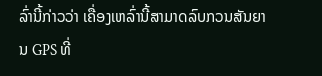ລົ່ານີ້ກ່າວວ່າ ເຄື່ອງເຫລົ່ານີ້ສາມາດລົບກວນສັນຍານ GPS ທີ່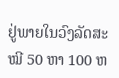ຢູ່ພາຍໃນວົງລັດສະໝີ 50 ຫາ 100 ຫ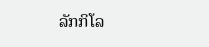ລັກກິໂລ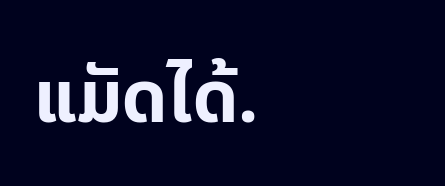ແມັດໄດ້.